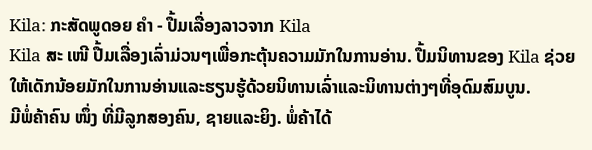Kila: ກະສັດພູດອຍ ຄຳ - ປື້ມເລື່ອງລາວຈາກ Kila
Kila ສະ ເໜີ ປື້ມເລື່ອງເລົ່າມ່ວນໆເພື່ອກະຕຸ້ນຄວາມມັກໃນການອ່ານ. ປື້ມນິທານຂອງ Kila ຊ່ວຍໃຫ້ເດັກນ້ອຍມັກໃນການອ່ານແລະຮຽນຮູ້ດ້ວຍນິທານເລົ່າແລະນິທານຕ່າງໆທີ່ອຸດົມສົມບູນ.
ມີພໍ່ຄ້າຄົນ ໜຶ່ງ ທີ່ມີລູກສອງຄົນ, ຊາຍແລະຍິງ. ພໍ່ຄ້າໄດ້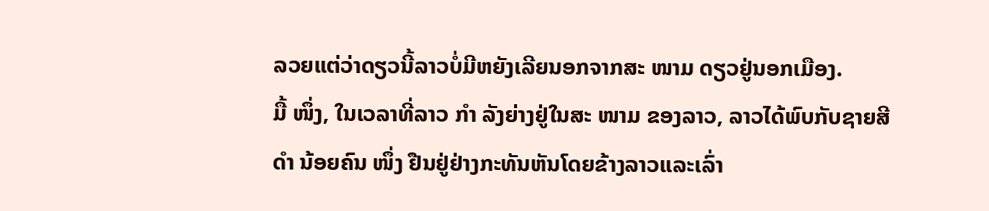ລວຍແຕ່ວ່າດຽວນີ້ລາວບໍ່ມີຫຍັງເລີຍນອກຈາກສະ ໜາມ ດຽວຢູ່ນອກເມືອງ.
ມື້ ໜຶ່ງ, ໃນເວລາທີ່ລາວ ກຳ ລັງຍ່າງຢູ່ໃນສະ ໜາມ ຂອງລາວ, ລາວໄດ້ພົບກັບຊາຍສີ ດຳ ນ້ອຍຄົນ ໜຶ່ງ ຢືນຢູ່ຢ່າງກະທັນຫັນໂດຍຂ້າງລາວແລະເລົ່າ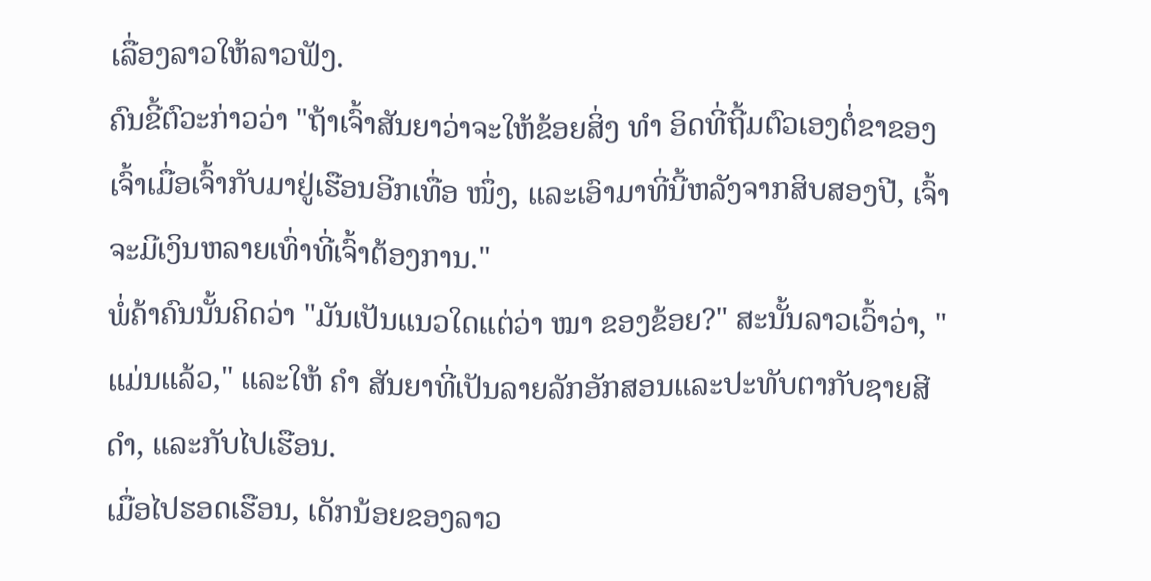ເລື່ອງລາວໃຫ້ລາວຟັງ.
ຄົນຂີ້ຕົວະກ່າວວ່າ "ຖ້າເຈົ້າສັນຍາວ່າຈະໃຫ້ຂ້ອຍສິ່ງ ທຳ ອິດທີ່ຖີ້ມຕົວເອງຕໍ່ຂາຂອງເຈົ້າເມື່ອເຈົ້າກັບມາຢູ່ເຮືອນອີກເທື່ອ ໜຶ່ງ, ແລະເອົາມາທີ່ນີ້ຫລັງຈາກສິບສອງປີ, ເຈົ້າຈະມີເງິນຫລາຍເທົ່າທີ່ເຈົ້າຕ້ອງການ."
ພໍ່ຄ້າຄົນນັ້ນຄິດວ່າ "ມັນເປັນແນວໃດແຕ່ວ່າ ໝາ ຂອງຂ້ອຍ?" ສະນັ້ນລາວເວົ້າວ່າ, "ແມ່ນແລ້ວ," ແລະໃຫ້ ຄຳ ສັນຍາທີ່ເປັນລາຍລັກອັກສອນແລະປະທັບຕາກັບຊາຍສີ ດຳ, ແລະກັບໄປເຮືອນ.
ເມື່ອໄປຮອດເຮືອນ, ເດັກນ້ອຍຂອງລາວ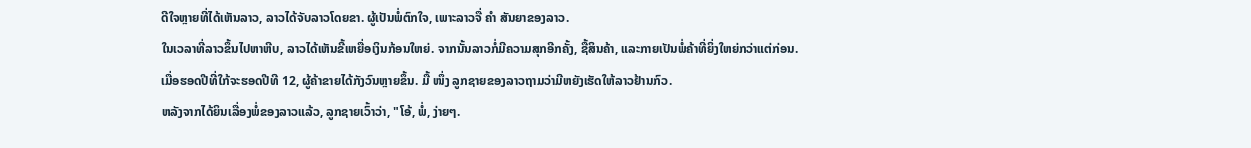ດີໃຈຫຼາຍທີ່ໄດ້ເຫັນລາວ, ລາວໄດ້ຈັບລາວໂດຍຂາ. ຜູ້ເປັນພໍ່ຕົກໃຈ, ເພາະລາວຈື່ ຄຳ ສັນຍາຂອງລາວ.
ໃນເວລາທີ່ລາວຂຶ້ນໄປຫາຫີບ, ລາວໄດ້ເຫັນຂີ້ເຫຍື່ອເງິນກ້ອນໃຫຍ່. ຈາກນັ້ນລາວກໍ່ມີຄວາມສຸກອີກຄັ້ງ, ຊື້ສິນຄ້າ, ແລະກາຍເປັນພໍ່ຄ້າທີ່ຍິ່ງໃຫຍ່ກວ່າແຕ່ກ່ອນ.
ເມື່ອຮອດປີທີ່ໃກ້ຈະຮອດປີທີ 12, ຜູ້ຄ້າຂາຍໄດ້ກັງວົນຫຼາຍຂຶ້ນ. ມື້ ໜຶ່ງ ລູກຊາຍຂອງລາວຖາມວ່າມີຫຍັງເຮັດໃຫ້ລາວຢ້ານກົວ.
ຫລັງຈາກໄດ້ຍິນເລື່ອງພໍ່ຂອງລາວແລ້ວ, ລູກຊາຍເວົ້າວ່າ, "ໂອ້, ພໍ່, ງ່າຍໆ.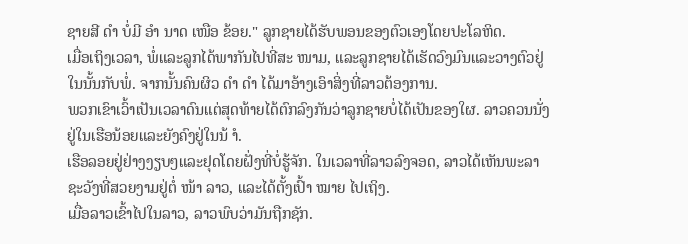ຊາຍສີ ດຳ ບໍ່ມີ ອຳ ນາດ ເໜືອ ຂ້ອຍ." ລູກຊາຍໄດ້ຮັບພອນຂອງຕົວເອງໂດຍປະໂລຫິດ.
ເມື່ອເຖິງເວລາ, ພໍ່ແລະລູກໄດ້ພາກັນໄປທີ່ສະ ໜາມ, ແລະລູກຊາຍໄດ້ເຮັດວົງມົນແລະວາງຕົວຢູ່ໃນນັ້ນກັບພໍ່. ຈາກນັ້ນຄົນຜິວ ດຳ ດຳ ໄດ້ມາອ້າງເອົາສິ່ງທີ່ລາວຕ້ອງການ.
ພວກເຂົາເວົ້າເປັນເວລາດົນແຕ່ສຸດທ້າຍໄດ້ຕົກລົງກັນວ່າລູກຊາຍບໍ່ໄດ້ເປັນຂອງໃຜ. ລາວຄວນນັ່ງຢູ່ໃນເຮືອນ້ອຍແລະຍັງຄົງຢູ່ໃນນ້ ຳ.
ເຮືອລອຍຢູ່ຢ່າງງຽບໆແລະຢຸດໂດຍຝັ່ງທີ່ບໍ່ຮູ້ຈັກ. ໃນເວລາທີ່ລາວລົງຈອດ, ລາວໄດ້ເຫັນພະລາຊະວັງທີ່ສວຍງາມຢູ່ຕໍ່ ໜ້າ ລາວ, ແລະໄດ້ຕັ້ງເປົ້າ ໝາຍ ໄປເຖິງ.
ເມື່ອລາວເຂົ້າໄປໃນລາວ, ລາວພົບວ່າມັນຖືກຊັກ.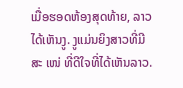ເມື່ອຮອດຫ້ອງສຸດທ້າຍ, ລາວໄດ້ເຫັນງູ. ງູແມ່ນຍິງສາວທີ່ມີສະ ເໜ່ ທີ່ດີໃຈທີ່ໄດ້ເຫັນລາວ.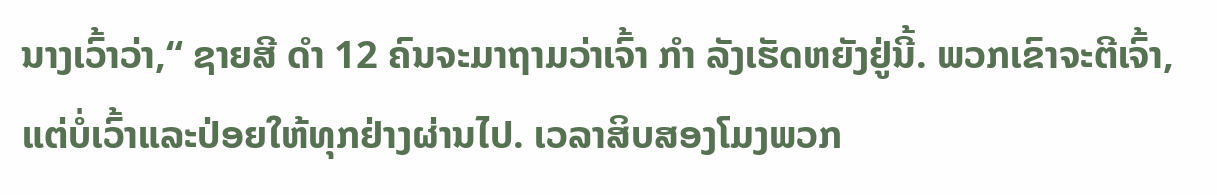ນາງເວົ້າວ່າ,“ ຊາຍສີ ດຳ 12 ຄົນຈະມາຖາມວ່າເຈົ້າ ກຳ ລັງເຮັດຫຍັງຢູ່ນີ້. ພວກເຂົາຈະຕີເຈົ້າ, ແຕ່ບໍ່ເວົ້າແລະປ່ອຍໃຫ້ທຸກຢ່າງຜ່ານໄປ. ເວລາສິບສອງໂມງພວກ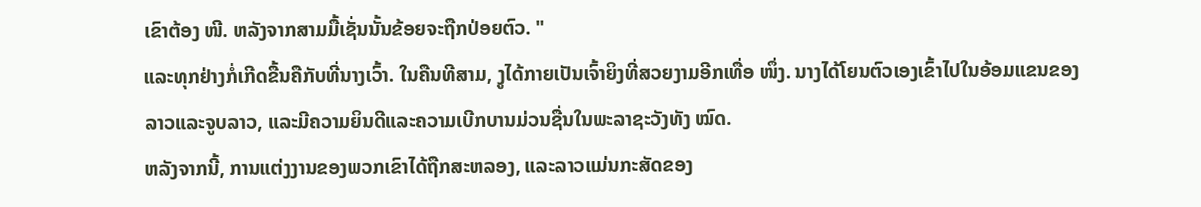ເຂົາຕ້ອງ ໜີ. ຫລັງຈາກສາມມື້ເຊັ່ນນັ້ນຂ້ອຍຈະຖືກປ່ອຍຕົວ. "
ແລະທຸກຢ່າງກໍ່ເກີດຂື້ນຄືກັບທີ່ນາງເວົ້າ. ໃນຄືນທີສາມ, ງູໄດ້ກາຍເປັນເຈົ້າຍິງທີ່ສວຍງາມອີກເທື່ອ ໜຶ່ງ. ນາງໄດ້ໂຍນຕົວເອງເຂົ້າໄປໃນອ້ອມແຂນຂອງລາວແລະຈູບລາວ, ແລະມີຄວາມຍິນດີແລະຄວາມເບີກບານມ່ວນຊື່ນໃນພະລາຊະວັງທັງ ໝົດ.
ຫລັງຈາກນີ້, ການແຕ່ງງານຂອງພວກເຂົາໄດ້ຖືກສະຫລອງ, ແລະລາວແມ່ນກະສັດຂອງ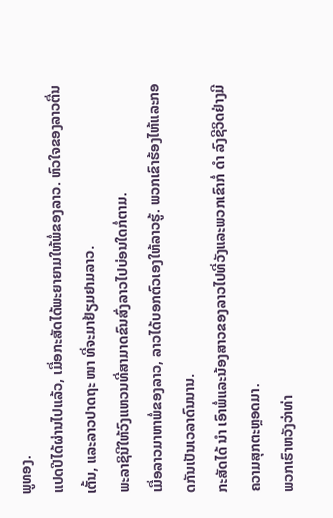ພູທອງ.
ແປດປີໄດ້ຜ່ານໄປແລ້ວ, ເມື່ອກະສັດໄດ້ພະຍາຍາມໃຫ້ພໍ່ຂອງລາວ. ຫົວໃຈຂອງລາວຕື່ນເຕັ້ນ, ແລະລາວປາດຖະ ໜາ ທີ່ຈະມາຢ້ຽມຢາມລາວ.
ພະລາຊິນີໃຫ້ວົງແຫວນທີ່ສາມາດຂົນສົ່ງລາວໄປບ່ອນໃດກໍ່ຕາມ.
ເມື່ອລາວມາຫາພໍ່ຂອງລາວ, ລາວໄດ້ບອກຕົວເອງໃຫ້ລາວຮູ້. ພວກເຂົາຮ້ອງໄຫ້ແລະກອດກັນເປັນເວລາດົນນານ.
ກະສັດໄດ້ ນຳ ເອົາພໍ່ແລະນ້ອງສາວຂອງລາວໄປທີ່ວັງແລະພວກເຂົາກໍ່ ດຳ ລົງຊີວິດຢ່າງມີຄວາມສຸກຕະຫຼອດມາ.
ພວກເຮົາຫວັງວ່າທ່າ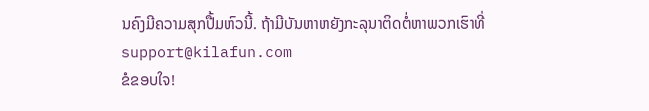ນຄົງມີຄວາມສຸກປື້ມຫົວນີ້. ຖ້າມີບັນຫາຫຍັງກະລຸນາຕິດຕໍ່ຫາພວກເຮົາທີ່ support@kilafun.com
ຂໍຂອບໃຈ!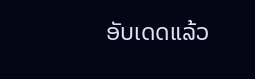ອັບເດດແລ້ວ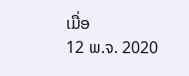ເມື່ອ
12 ພ.ຈ. 2020